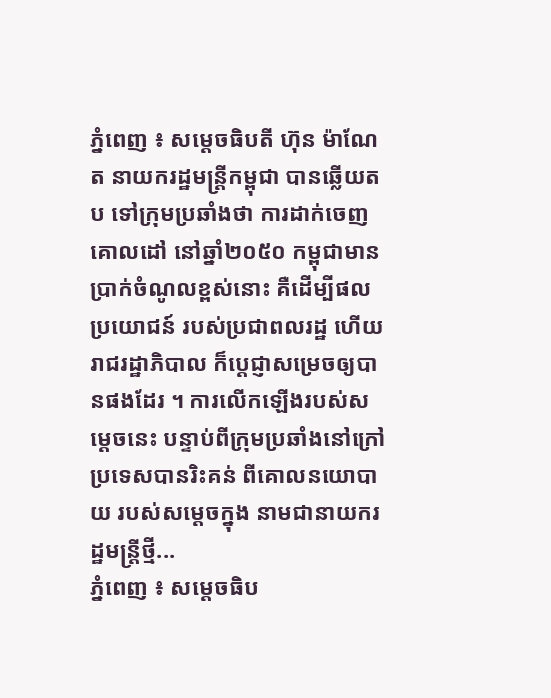ភ្នំពេញ ៖ សម្ដេចធិបតី ហ៊ុន ម៉ាណែត នាយករដ្ឋមន្ដ្រីកម្ពុជា បានឆ្លើយតប ទៅក្រុមប្រឆាំងថា ការដាក់ចេញគោលដៅ នៅឆ្នាំ២០៥០ កម្ពុជាមានប្រាក់ចំណូលខ្ពស់នោះ គឺដើម្បីផលប្រយោជន៍ របស់ប្រជាពលរដ្ឋ ហើយរាជរដ្ឋាភិបាល ក៏ប្ដេជ្ញាសម្រេចឲ្យបានផងដែរ ។ ការលើកឡើងរបស់សម្តេចនេះ បន្ទាប់ពីក្រុមប្រឆាំងនៅក្រៅ ប្រទេសបានរិះគន់ ពីគោលនយោបាយ របស់សម្តេចក្នុង នាមជានាយករដ្ឋមន្រ្តីថ្មី...
ភ្នំពេញ ៖ សម្ដេចធិប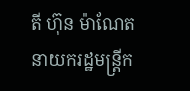តី ហ៊ុន ម៉ាណែត នាយករដ្ឋមន្ដ្រីក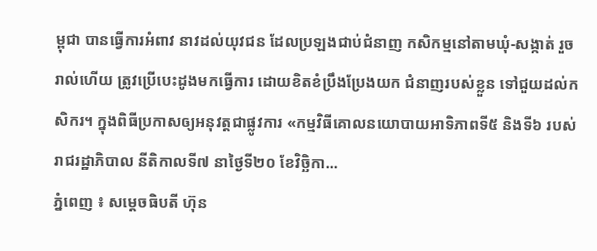ម្ពុជា បានធ្វើការអំពាវ នាវដល់យុវជន ដែលប្រឡងជាប់ជំនាញ កសិកម្មនៅតាមឃុំ-សង្កាត់ រួចរាល់ហើយ ត្រូវប្រើបេះដូងមកធ្វើការ ដោយខិតខំប្រឹងប្រែងយក ជំនាញរបស់ខ្លួន ទៅជួយដល់កសិករ។ ក្នុងពិធីប្រកាសឲ្យអនុវត្តជាផ្លូវការ «កម្មវិធីគោលនយោបាយអាទិភាពទី៥ និងទី៦ របស់រាជរដ្ឋាភិបាល នីតិកាលទី៧ នាថ្ងៃទី២០ ខែវិច្ឆិកា...
ភ្នំពេញ ៖ សម្តេចធិបតី ហ៊ុន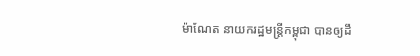ម៉ាណែត នាយករដ្ឋមន្ដ្រីកម្ពុជា បានឲ្យដឹ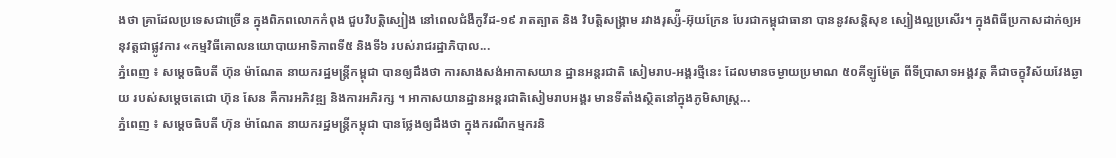ងថា គ្រាដែលប្រទេសជាច្រើន ក្នុងពិភពលោកកំពុង ជួបវិបត្តិស្បៀង នៅពេលជំងឺកូវីដ-១៩ រាតត្បាត និង វិបត្តិសង្គ្រាម រវាងរុស្ស៉ី-អ៊ុយក្រែន បែរជាកម្ពុជាធានា បាននូវសន្តិសុខ ស្បៀងល្អប្រសើរ។ ក្នុងពិធីប្រកាសដាក់ឲ្យអនុវត្តជាផ្លូវការ «កម្មវិធីគោលនយោបាយអាទិភាពទី៥ និងទី៦ របស់រាជរដ្ឋាភិបាល...
ភ្នំពេញ ៖ សម្ដេចធិបតី ហ៊ុន ម៉ាណែត នាយករដ្ឋមន្ដ្រីកម្ពុជា បានឲ្យដឹងថា ការសាងសង់អាកាសយាន ដ្ឋានអន្តរជាតិ សៀមរាប-អង្គរថ្មីនេះ ដែលមានចម្ងាយប្រមាណ ៥០គីឡូម៉ែត្រ ពីទីប្រាសាទអង្គវត្ត គឺជាចក្ខុវិស័យវែងឆ្ងាយ របស់សម្ដេចតេជោ ហ៊ុន សែន គឺការអភិវឌ្ឍ និងការអភិរក្ស ។ អាកាសយានដ្ឋានអន្តរជាតិសៀមរាបអង្គរ មានទីតាំងស្ថិតនៅក្នុងភូមិសាស្ត្រ...
ភ្នំពេញ ៖ សម្ដេចធិបតី ហ៊ុន ម៉ាណែត នាយករដ្ឋមន្ដ្រីកម្ពុជា បានថ្លែងឲ្យដឹងថា ក្នុងករណីកម្មករនិ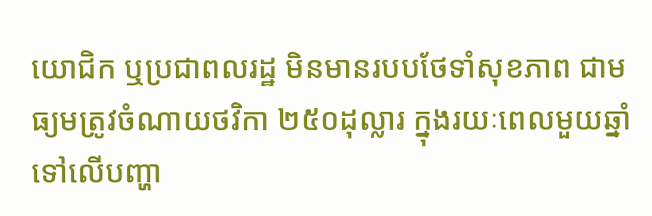យោជិក ឬប្រជាពលរដ្ឋ មិនមានរបបថែទាំសុខភាព ជាមធ្យមត្រូវចំណាយថវិកា ២៥០ដុល្លារ ក្នុងរយៈពេលមួយឆ្នាំ ទៅលើបញ្ហា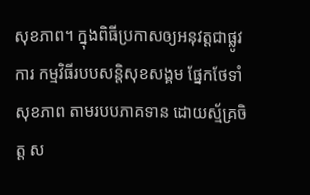សុខភាព។ ក្នុងពិធីប្រកាសឲ្យអនុវត្តជាផ្លូវការ កម្មវិធីរបបសន្តិសុខសង្គម ផ្នែកថែទាំសុខភាព តាមរបបភាគទាន ដោយស្ម័គ្រចិត្ត ស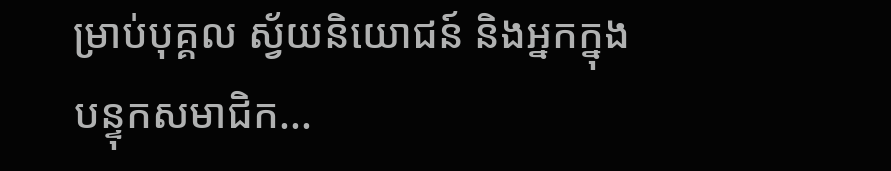ម្រាប់បុគ្គល ស្វ័យនិយោជន៍ និងអ្នកក្នុងបន្ទុកសមាជិក...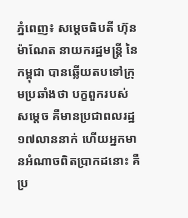ភ្នំពេញ៖ សម្តេចធិបតី ហ៊ុន ម៉ាណែត នាយករដ្ឋមន្ដ្រី នៃកម្ពុជា បានឆ្លើយតបទៅក្រុមប្រឆាំងថា បក្ខពួករបស់សម្ដេច គឺមានប្រជាពលរដ្ឋ ១៧លាននាក់ ហើយអ្នកមានអំណាចពិតប្រាកដនោះ គឺប្រ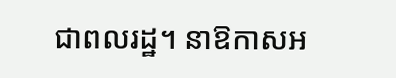ជាពលរដ្ឋ។ នាឱកាសអ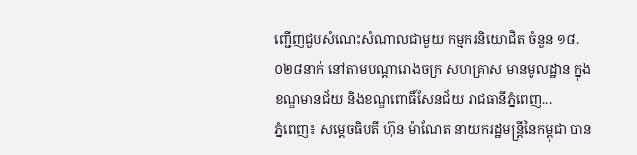ញ្ជើញជួបសំណេះសំណាលជាមួយ កម្មករនិយោជិត ចំនួន ១៨.០២៨នាក់ នៅតាមបណ្តារោងចក្រ សហគ្រាស មានមូលដ្ឋាន ក្នុងខណ្ឌមានជ័យ និងខណ្ឌពោធិ៍សែនជ័យ រាជធានីភ្នំពេញ...
ភ្នំពេញ៖ សម្ដេចធិបតី ហ៊ុន ម៉ាណែត នាយករដ្ឋមន្ដ្រីនៃកម្ពុជា បាន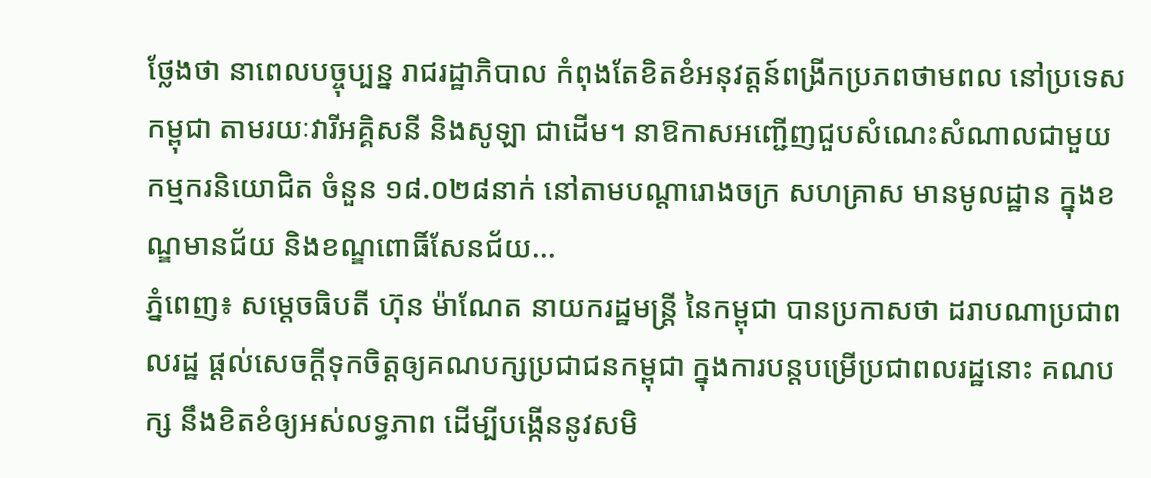ថ្លែងថា នាពេលបច្ចុប្បន្ន រាជរដ្ឋាភិបាល កំពុងតែខិតខំអនុវត្តន៍ពង្រីកប្រភពថាមពល នៅប្រទេសកម្ពុជា តាមរយៈវារីអគ្គិសនី និងសូឡា ជាដើម។ នាឱកាសអញ្ជើញជួបសំណេះសំណាលជាមួយ កម្មករនិយោជិត ចំនួន ១៨.០២៨នាក់ នៅតាមបណ្តារោងចក្រ សហគ្រាស មានមូលដ្ឋាន ក្នុងខណ្ឌមានជ័យ និងខណ្ឌពោធិ៍សែនជ័យ...
ភ្នំពេញ៖ សម្ដេចធិបតី ហ៊ុន ម៉ាណែត នាយករដ្ឋមន្ដ្រី នៃកម្ពុជា បានប្រកាសថា ដរាបណាប្រជាពលរដ្ឋ ផ្ដល់សេចក្ដីទុកចិត្តឲ្យគណបក្សប្រជាជនកម្ពុជា ក្នុងការបន្ដបម្រើប្រជាពលរដ្ឋនោះ គណបក្ស នឹងខិតខំឲ្យអស់លទ្ធភាព ដើម្បីបង្កើននូវសមិ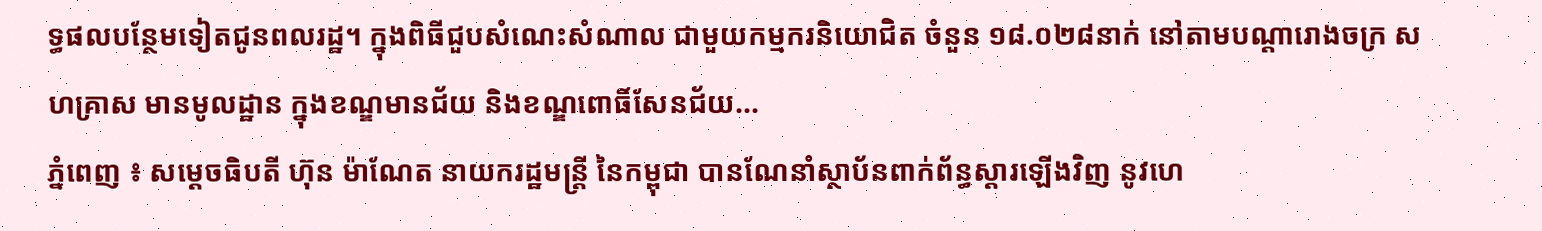ទ្ធផលបន្ថែមទៀតជូនពលរដ្ឋ។ ក្នុងពិធីជួបសំណេះសំណាល ជាមួយកម្មករនិយោជិត ចំនួន ១៨.០២៨នាក់ នៅតាមបណ្តារោងចក្រ សហគ្រាស មានមូលដ្ឋាន ក្នុងខណ្ឌមានជ័យ និងខណ្ឌពោធិ៍សែនជ័យ...
ភ្នំពេញ ៖ សម្ដេចធិបតី ហ៊ុន ម៉ាណែត នាយករដ្ឋមន្ដ្រី នៃកម្ពុជា បានណែនាំស្ថាប័នពាក់ព័ន្ធស្ដារឡើងវិញ នូវហេ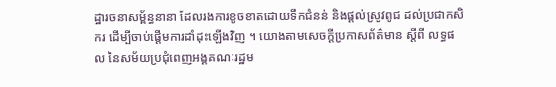ដ្ឋារចនាសម្ព័ន្ធនានា ដែលរងការខូចខាតដោយទឹកជំនន់ និងផ្ដល់ស្រូវពូជ ដល់ប្រជាកសិករ ដើម្បីចាប់ផ្ដើមការដាំដុះឡើងវិញ ។ យោងតាមសេចក្ដីប្រកាសព័ត៌មាន ស្ដីពី លទ្ធផល នៃសម័យប្រជុំពេញអង្គគណៈរដ្ឋម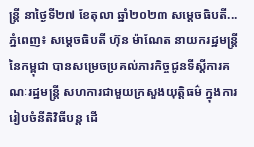ន្ដ្រី នាថ្ងៃទី២៧ ខែតុលា ឆ្នាំ២០២៣ សម្ដេចធិបតី...
ភ្នំពេញ៖ សម្ដេចធិបតី ហ៊ុន ម៉ាណែត នាយករដ្ឋមន្ដ្រីនៃកម្ពុជា បានសម្រេចប្រគល់ភារកិច្ចជូនទីស្តីការគណៈរដ្ឋមន្ត្រី សហការជាមួយក្រសួងយុត្តិធម៌ ក្នុងការរៀបចំនីតិវិធីបន្ត ដើ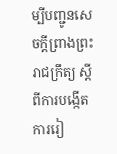ម្បីបញ្ជូនសេចក្តីព្រាងព្រះរាជក្រឹត្យ ស្តីពីការបង្កើត ការរៀ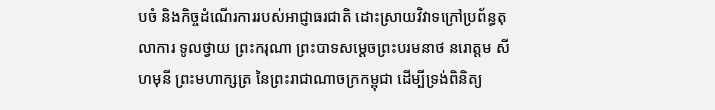បចំ និងកិច្ចដំណើរការរបស់អាជ្ញាធរជាតិ ដោះស្រាយវិវាទក្រៅប្រព័ន្ធតុលាការ ទូលថ្វាយ ព្រះករុណា ព្រះបាទសម្ដេចព្រះបរមនាថ នរោត្តម សីហមុនី ព្រះមហាក្សត្រ នៃព្រះរាជាណាចក្រកម្ពុជា ដើម្បីទ្រង់ពិនិត្យ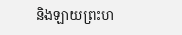និងឡាយព្រះហ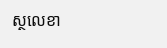ស្ថលេខា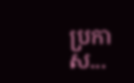ប្រកាស...